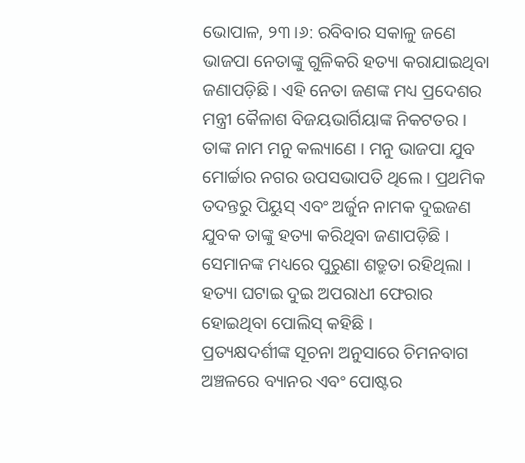ଭୋପାଳ, ୨୩।୬: ରବିବାର ସକାଳୁ ଜଣେ ଭାଜପା ନେତାଙ୍କୁ ଗୁଳିକରି ହତ୍ୟା କରାଯାଇଥିବା ଜଣାପଡ଼ିଛି । ଏହି ନେତା ଜଣଙ୍କ ମଧ୍ୟ ପ୍ରଦେଶର ମନ୍ତ୍ରୀ କୈଳାଶ ବିଜୟଭାର୍ଗିୟାଙ୍କ ନିକଟତର । ତାଙ୍କ ନାମ ମନୁ କଲ୍ୟାଣେ । ମନୁ ଭାଜପା ଯୁବ ମୋର୍ଚ୍ଚାର ନଗର ଉପସଭାପତି ଥିଲେ । ପ୍ରଥମିକ ତଦନ୍ତରୁ ପିୟୁସ୍ ଏବଂ ଅର୍ଜୁନ ନାମକ ଦୁଇଜଣ ଯୁବକ ତାଙ୍କୁ ହତ୍ୟା କରିଥିବା ଜଣାପଡ଼ିଛି । ସେମାନଙ୍କ ମଧ୍ୟରେ ପୁରୁଣା ଶତ୍ରୁତା ରହିଥିଲା । ହତ୍ୟା ଘଟାଇ ଦୁଇ ଅପରାଧୀ ଫେରାର ହୋଇଥିବା ପୋଲିସ୍ କହିଛି ।
ପ୍ରତ୍ୟକ୍ଷଦର୍ଶୀଙ୍କ ସୂଚନା ଅନୁସାରେ ଚିମନବାଗ ଅଞ୍ଚଳରେ ବ୍ୟାନର ଏବଂ ପୋଷ୍ଟର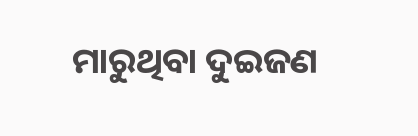ମାରୁଥିବା ଦୁଇଜଣ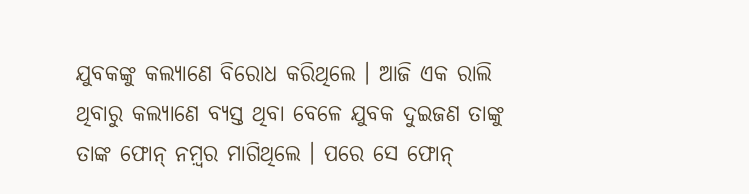ଯୁବକଙ୍କୁ କଲ୍ୟାଣେ ବିରୋଧ କରିଥିଲେ । ଆଜି ଏକ ରାଲି ଥିବାରୁ କଲ୍ୟାଣେ ବ୍ୟସ୍ତ ଥିବା ବେଳେ ଯୁବକ ଦୁଇଜଣ ତାଙ୍କୁ ତାଙ୍କ ଫୋନ୍ ନମ଼୍ବର ମାଗିଥିଲେ । ପରେ ସେ ଫୋନ୍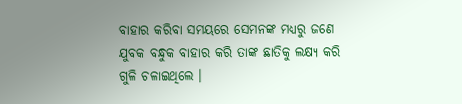ବାହାର କରିବା ସମୟରେ ସେମନଙ୍କ ମଧ୍ୟରୁ ଜଣେ ଯୁବକ ବନ୍ଧୁକ ବାହାର କରି ତାଙ୍କ ଛାତିକୁ ଲକ୍ଷ୍ୟ କରି ଗୁଳି ଚଳାଇଥିଲେ ।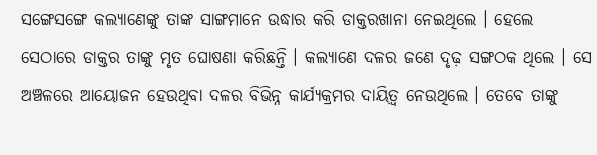ସଙ୍ଗେସଙ୍ଗେ କଲ୍ୟାଣେଙ୍କୁ ତାଙ୍କ ସାଙ୍ଗମାନେ ଉଦ୍ଧାର କରି ଡାକ୍ତରଖାନା ନେଇଥିଲେ । ହେଲେ ସେଠାରେ ଡାକ୍ତର ତାଙ୍କୁ ମୃତ ଘୋଷଣା କରିଛନ୍ତି । କଲ୍ୟାଣେ ଦଳର ଜଣେ ଦୃଢ଼ ସଙ୍ଗଠକ ଥିଲେ । ସେ ଅଞ୍ଚଳରେ ଆୟୋଜନ ହେଉଥିବା ଦଳର ବିଭିନ୍ନ କାର୍ଯ୍ୟକ୍ରମର ଦାୟିତ଼୍ବ ନେଉଥିଲେ । ତେବେ ତାଙ୍କୁ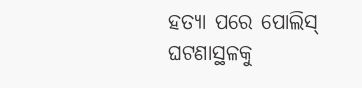ହତ୍ୟା ପରେ ପୋଲିସ୍ ଘଟଣାସ୍ଥଳକୁ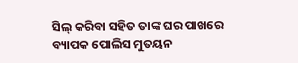ସିଲ୍ କରିବା ସହିତ ତାଙ୍କ ଘର ପାଖରେ ବ୍ୟାପକ ପୋଲିସ ମୁତୟନ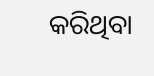କରିଥିବା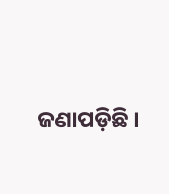ଜଣାପଡ଼ିଛି ।